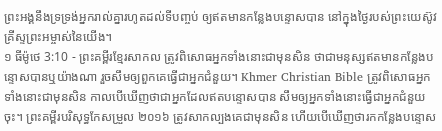ព្រះអង្គនឹងទ្រទ្រង់អ្នករាល់គ្នារហូតដល់ទីបញ្ចប់ ឲ្យឥតមានកន្លែងបន្ទោសបាន នៅក្នុងថ្ងៃរបស់ព្រះយេស៊ូវគ្រីស្ទព្រះអម្ចាស់នៃយើង។
១ ធីម៉ូថេ 3:10 - ព្រះគម្ពីរខ្មែរសាកល ត្រូវពិសោធអ្នកទាំងនោះជាមុនសិន ថាជាមនុស្សឥតមានកន្លែងបន្ទោសបានឬយ៉ាងណា រួចសឹមឲ្យពួកគេធ្វើជាអ្នកជំនួយ។ Khmer Christian Bible ត្រូវពិសោធអ្នកទាំងនោះជាមុនសិន កាលបើឃើញថាជាអ្នកដែលឥតបន្ទោសបាន សឹមឲ្យអ្នកទាំងនោះធ្វើជាអ្នកជំនួយចុះ។ ព្រះគម្ពីរបរិសុទ្ធកែសម្រួល ២០១៦ ត្រូវសាកល្បងគេជាមុនសិន ហើយបើឃើញថារកកន្លែងបន្ទោស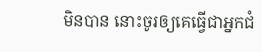មិនបាន នោះចូរឲ្យគេធ្វើជាអ្នកជំ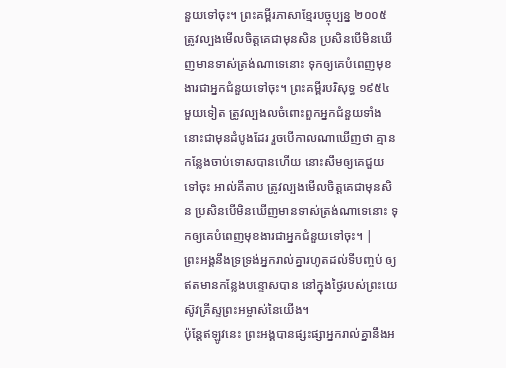នួយទៅចុះ។ ព្រះគម្ពីរភាសាខ្មែរបច្ចុប្បន្ន ២០០៥ ត្រូវល្បងមើលចិត្តគេជាមុនសិន ប្រសិនបើមិនឃើញមានទាស់ត្រង់ណាទេនោះ ទុកឲ្យគេបំពេញមុខងារជាអ្នកជំនួយទៅចុះ។ ព្រះគម្ពីរបរិសុទ្ធ ១៩៥៤ មួយទៀត ត្រូវល្បងលចំពោះពួកអ្នកជំនួយទាំងនោះជាមុនដំបូងដែរ រួចបើកាលណាឃើញថា គ្មានកន្លែងចាប់ទោសបានហើយ នោះសឹមឲ្យគេជួយទៅចុះ អាល់គីតាប ត្រូវល្បងមើលចិត្ដគេជាមុនសិន ប្រសិនបើមិនឃើញមានទាស់ត្រង់ណាទេនោះ ទុកឲ្យគេបំពេញមុខងារជាអ្នកជំនួយទៅចុះ។ |
ព្រះអង្គនឹងទ្រទ្រង់អ្នករាល់គ្នារហូតដល់ទីបញ្ចប់ ឲ្យឥតមានកន្លែងបន្ទោសបាន នៅក្នុងថ្ងៃរបស់ព្រះយេស៊ូវគ្រីស្ទព្រះអម្ចាស់នៃយើង។
ប៉ុន្តែឥឡូវនេះ ព្រះអង្គបានផ្សះផ្សាអ្នករាល់គ្នានឹងអ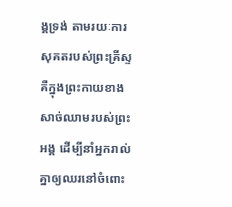ង្គទ្រង់ តាមរយៈការសុគតរបស់ព្រះគ្រីស្ទ គឺក្នុងព្រះកាយខាងសាច់ឈាមរបស់ព្រះអង្គ ដើម្បីនាំអ្នករាល់គ្នាឲ្យឈរនៅចំពោះ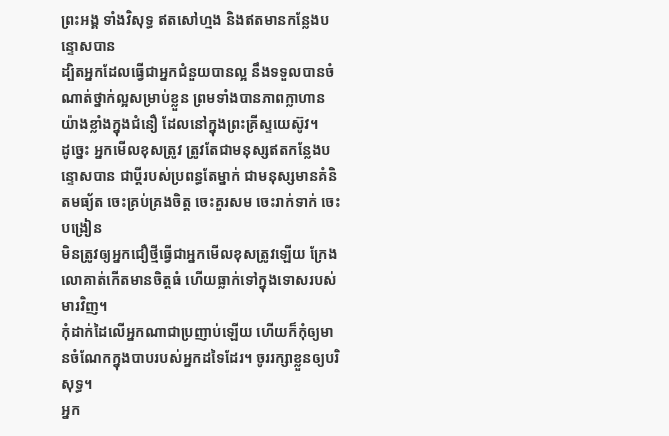ព្រះអង្គ ទាំងវិសុទ្ធ ឥតសៅហ្មង និងឥតមានកន្លែងបន្ទោសបាន
ដ្បិតអ្នកដែលធ្វើជាអ្នកជំនួយបានល្អ នឹងទទួលបានចំណាត់ថ្នាក់ល្អសម្រាប់ខ្លួន ព្រមទាំងបានភាពក្លាហានយ៉ាងខ្លាំងក្នុងជំនឿ ដែលនៅក្នុងព្រះគ្រីស្ទយេស៊ូវ។
ដូច្នេះ អ្នកមើលខុសត្រូវ ត្រូវតែជាមនុស្សឥតកន្លែងបន្ទោសបាន ជាប្ដីរបស់ប្រពន្ធតែម្នាក់ ជាមនុស្សមានគំនិតមធ្យ័ត ចេះគ្រប់គ្រងចិត្ត ចេះគួរសម ចេះរាក់ទាក់ ចេះបង្រៀន
មិនត្រូវឲ្យអ្នកជឿថ្មីធ្វើជាអ្នកមើលខុសត្រូវឡើយ ក្រែងលោគាត់កើតមានចិត្តធំ ហើយធ្លាក់ទៅក្នុងទោសរបស់មារវិញ។
កុំដាក់ដៃលើអ្នកណាជាប្រញាប់ឡើយ ហើយក៏កុំឲ្យមានចំណែកក្នុងបាបរបស់អ្នកដទៃដែរ។ ចូររក្សាខ្លួនឲ្យបរិសុទ្ធ។
អ្នក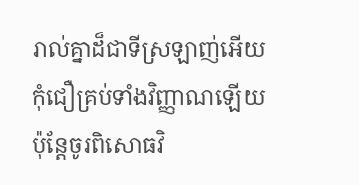រាល់គ្នាដ៏ជាទីស្រឡាញ់អើយ កុំជឿគ្រប់ទាំងវិញ្ញាណឡើយ ប៉ុន្តែចូរពិសោធវិ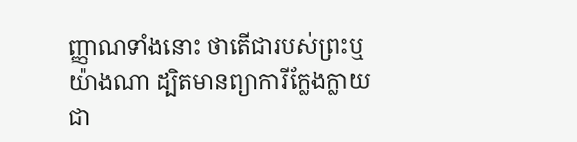ញ្ញាណទាំងនោះ ថាតើជារបស់ព្រះឬយ៉ាងណា ដ្បិតមានព្យាការីក្លែងក្លាយជា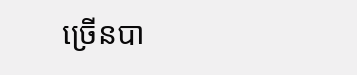ច្រើនបា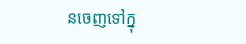នចេញទៅក្នុ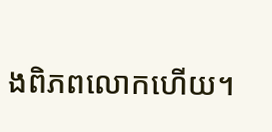ងពិភពលោកហើយ។